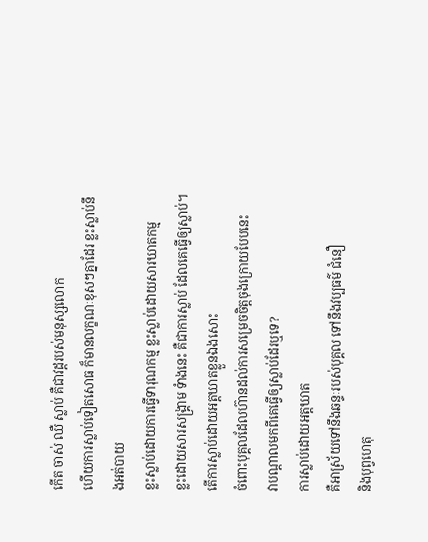កើត ចាស់ ឈឺ ស្លាប់ គឺជាវដ្តរបស់មនុស្សលោក
ហើយការស្លាប់ទៀតសោធ ក៏មានលក្ខណៈខុសៗគ្នាដែរ ខ្លះស្លាប់នឹងអត់បាយ
ខ្លះស្លាប់ដោយការធ្វើទារុណកម្ម ខ្លះស្លាប់ដោយសារឃាតកម្ម
ខ្លះដោយសារសង្គ្រាម ទំាងនេះ គឺជាការស្លាប់ ដែលគេធ្វើឲ្យស្លាប់។
តើការស្លាប់ដោយអត្តឃាតខ្លួនឯងសោះ
ចំពោះបុគ្គលដែលហ៊ានដល់ការសម្រេចចិត្តចុងក្រោយបែបនេះ
វាបណ្តាលមកពីគេធ្វើឲ្យស្លាប់ដែរឬទេ?
ការស្លាប់ដោយអត្តឃាត
គឺអាស្រ័យទៅនឹងឆន្ទៈរបស់បុគ្គល ទៅនឹងវប្បធម៌ ជំនឿ
និងបុព្វហេតុ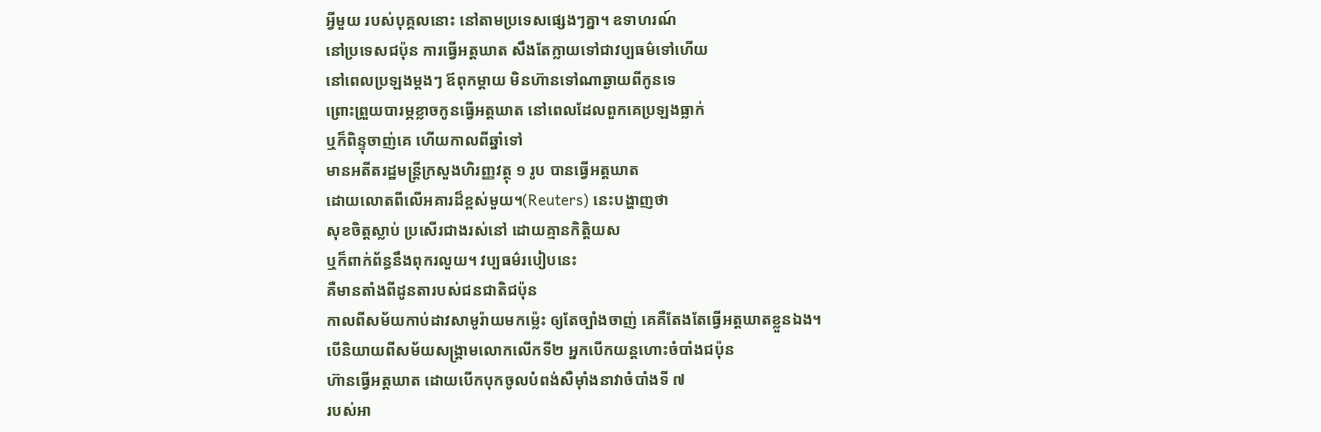អ្វីមួយ របស់បុគ្គលនោះ នៅតាមប្រទេសផ្សេងៗគ្នា។ ឧទាហរណ៍
នៅប្រទេសជប៉ុន ការធ្វើអត្តឃាត សឹងតែក្លាយទៅជាវប្បធម៌ទៅហើយ
នៅពេលប្រឡងម្តងៗ ឪពុកម្តាយ មិនហ៊ានទៅណាឆ្ងាយពីកូនទេ
ព្រោះព្រួយបារម្ភខ្លាចកូនធ្វើអត្តឃាត នៅពេលដែលពួកគេប្រឡងធ្លាក់
ឬក៏ពិន្ទុចាញ់គេ ហើយកាលពីឆ្នាំទៅ
មានអតីតរដ្ឋមន្រ្តីក្រសួងហិរញ្ញវត្ថុ ១ រូប បានធ្វើអត្តឃាត
ដោយលោតពីលើអគារដ៏ខ្ពស់មួយ។(Reuters) នេះបង្ហាញថា
សុខចិត្តស្លាប់ ប្រសើរជាងរស់នៅ ដោយគ្មានកិត្តិយស
ឬក៏ពាក់ព័ន្ធនឹងពុករលួយ។ វប្បធម៌របៀបនេះ
គឺមានតាំងពីដូនតារបស់ជនជាតិជប៉ុន
កាលពីសម័យកាប់ដាវសាមូរ៉ាយមកម្ល៉េះ ឲ្យតែច្បាំងចាញ់ គេគឺតែងតែធ្វើអត្តឃាតខ្លួនឯង។
បើនិយាយពីសម័យសង្រ្គាមលោកលើកទី២ អ្នកបើកយន្តហោះចំបាំងជប៉ុន
ហ៊ានធ្វើអត្តឃាត ដោយបើកបុកចូលបំពង់សឺម៉ាំងនាវាចំបាំងទី ៧
របស់អា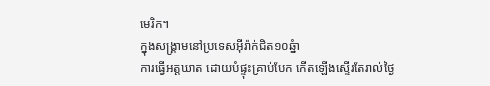មេរិក។
ក្នុងសង្រ្គាមនៅប្រទេសអ៊ីរ៉ាក់ជិត១០ឆ្នំា
ការធ្វើអត្តឃាត ដោយបំផ្ទុះគ្រាប់បែក កើតឡើងស្ទើរតែរាល់ថ្ងៃ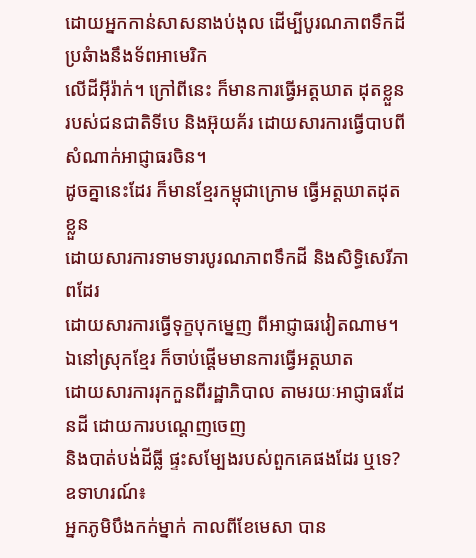ដោយអ្នកកាន់សាសនាងប់ងុល ដើម្បីបូរណភាពទឹកដី ប្រឆំាងនឹងទ័ពអាមេរិក
លើដីអ៊ីរ៉ាក់។ ក្រៅពីនេះ ក៏មានការធ្វើអត្តឃាត ដុតខ្លួន
របស់ជនជាតិទីបេ និងអ៊ុយគ័រ ដោយសារការធ្វើបាបពីសំណាក់អាជ្ញាធរចិន។
ដូចគ្នានេះដែរ ក៏មានខ្មែរកម្ពុជាក្រោម ធ្វើអត្តឃាតដុតខ្លួន
ដោយសារការទាមទារបូរណភាពទឹកដី និងសិទ្ធិសេរីភាពដែរ
ដោយសារការធ្វើទុក្ខបុកម្នេញ ពីអាជ្ញាធរវៀតណាម។
ឯនៅស្រុកខ្មែរ ក៏ចាប់ផ្តើមមានការធ្វើអត្តឃាត
ដោយសារការរុកកួនពីរដ្ឋាភិបាល តាមរយៈអាជ្ញាធរដែនដី ដោយការបណ្តេញចេញ
និងបាត់បង់ដីធ្លី ផ្ទះសម្បែងរបស់ពួកគេផងដែរ ឬទេ? ឧទាហរណ៍៖
អ្នកភូមិបឹងកក់ម្នាក់ កាលពីខែមេសា បាន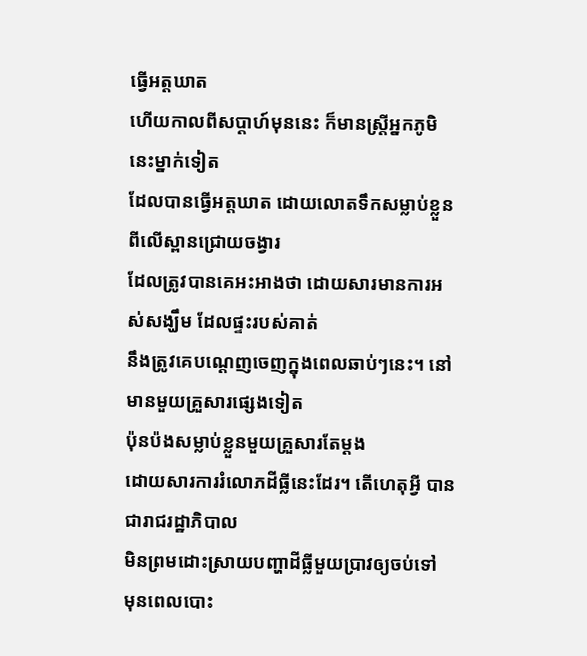ធ្វើអត្តឃាត
ហើយកាលពីសប្តាហ៍មុននេះ ក៏មានស្រី្តអ្នកភូមិនេះម្នាក់ទៀត
ដែលបានធ្វើអត្តឃាត ដោយលោតទឹកសម្លាប់ខ្លួន ពីលើស្ពានជ្រោយចង្វារ
ដែលត្រូវបានគេអះអាងថា ដោយសារមានការអស់សង្ឃឹម ដែលផ្ទះរបស់គាត់
នឹងត្រូវគេបណ្តេញចេញក្នុងពេលឆាប់ៗនេះ។ នៅមានមួយគ្រួសារផ្សេងទៀត
ប៉ុនប៉ងសម្លាប់ខ្លួនមួយគ្រួសារតែម្តង
ដោយសារការរំលោភដីធ្លីនេះដែរ។ តើហេតុអ្វី បានជារាជរដ្ឋាភិបាល
មិនព្រមដោះស្រាយបញ្ហាដីធ្លីមួយប្រាវឲ្យចប់ទៅ
មុនពេលបោះ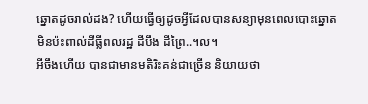ឆ្នោតដូចរាល់ដង? ហើយធ្វើឲ្យដូចអ្វីដែលបានសន្យាមុនពេលបោះឆ្នោត
មិនប៉ះពាល់ដីធ្លីពលរដ្ឋ ដីបឹង ដីព្រៃ..។ល។
អីចឹងហើយ បានជាមានមតិរិះគន់ជាច្រើន និយាយថា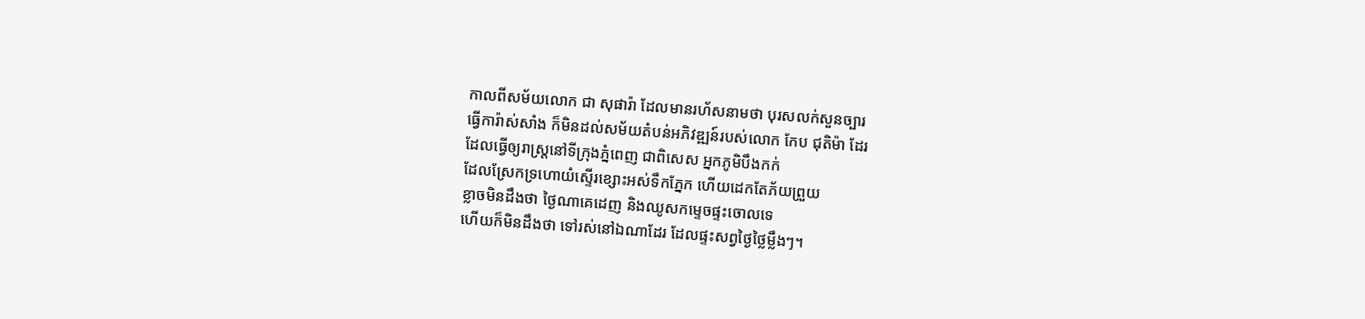កាលពីសម័យលោក ជា សុផារ៉ា ដែលមានរហ័សនាមថា បុរសលក់សួនច្បារ
ធ្វើការ៉ាស់សាំង ក៏មិនដល់សម័យតំបន់អភិវឌ្ឍន៍របស់លោក កែប ជុតិម៉ា ដែរ
ដែលធ្វើឲ្យរាស្រ្តនៅទីក្រុងភ្នំពេញ ជាពិសេស អ្នកភូមិបឹងកក់
ដែលស្រែកទ្រហោយំស្ទើរខ្សោះអស់ទឹកភ្នែក ហើយដេកតែភ័យព្រួយ
ខ្លាចមិនដឹងថា ថ្ងៃណាគេដេញ និងឈូសកម្ទេចផ្ទះចោលទេ
ហើយក៏មិនដឹងថា ទៅរស់នៅឯណាដែរ ដែលផ្ទះសព្វថ្ងៃថ្លៃម្លឹងៗ។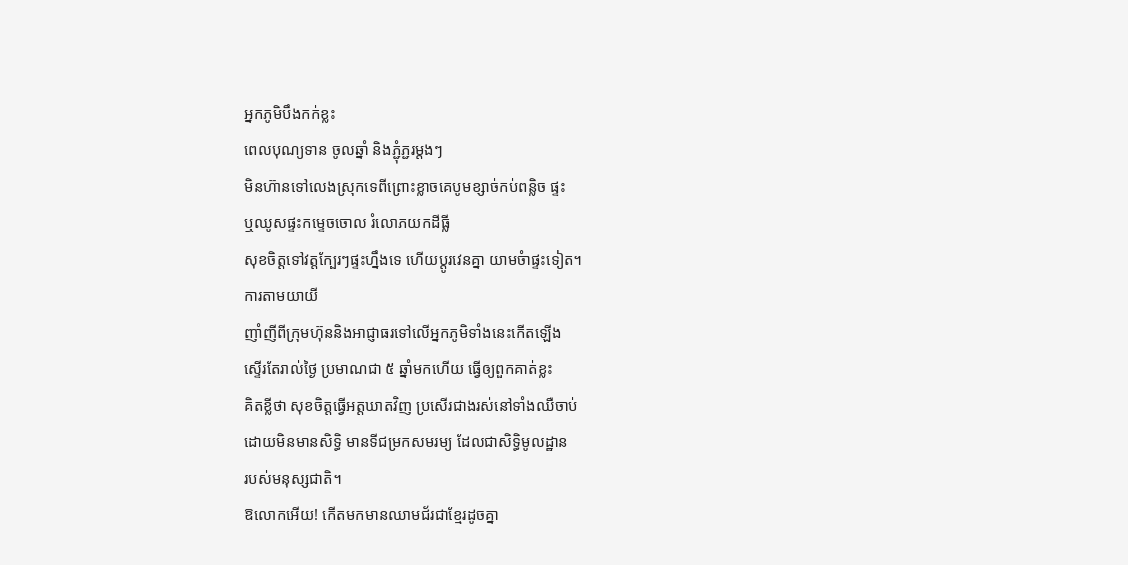អ្នកភូមិបឹងកក់ខ្លះ
ពេលបុណ្យទាន ចូលឆ្នាំ និងភ្ជុំភ្ជរម្តងៗ
មិនហ៊ានទៅលេងស្រុកទេពីព្រោះខ្លាចគេបូមខ្សាច់កប់ពន្លិច ផ្ទះ
ឬឈូសផ្ទះកម្ទេចចោល រំលោភយកដីធ្លី
សុខចិត្តទៅវត្តក្បែរៗផ្ទះហ្នឹងទេ ហើយប្តូរវេនគ្នា យាមចំាផ្ទះទៀត។
ការតាមយាយី
ញាំញីពីក្រុមហ៊ុននិងអាជ្ញាធរទៅលើអ្នកភូមិទាំងនេះកើតឡើង
ស្ទើរតែរាល់ថ្ងៃ ប្រមាណជា ៥ ឆ្នាំមកហើយ ធ្វើឲ្យពួកគាត់ខ្លះ
គិតខ្លីថា សុខចិត្តធ្វើអត្តឃាតវិញ ប្រសើរជាងរស់នៅទាំងឈឺចាប់
ដោយមិនមានសិទ្ធិ មានទីជម្រកសមរម្យ ដែលជាសិទ្ធិមូលដ្ឋាន
របស់មនុស្សជាតិ។
ឱលោកអើយ! កើតមកមានឈាមជ័រជាខ្មែរដូចគ្នា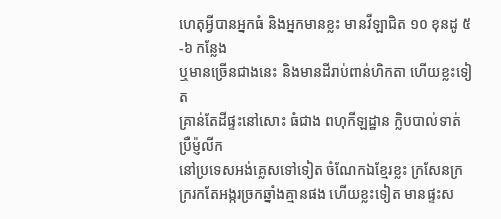ហេតុអ្វីបានអ្នកធំ និងអ្នកមានខ្លះ មានវីឡាជិត ១០ ខុនដូ ៥-៦ កន្លែង
ឬមានច្រើនជាងនេះ និងមានដីរាប់ពាន់ហិកតា ហើយខ្លះទៀត
គ្រាន់តែដីផ្ទះនៅសោះ ធំជាង ពហុកីឡដ្ឋាន ក្លិបបាល់ទាត់ ប្រឺម្ញ៉លីក
នៅប្រទេសអង់គ្លេសទៅទៀត ចំណែកឯខ្មែរខ្លះ ក្រសែនក្រ
ក្ររកតែអង្ករច្រកឆ្នាំងគ្មានផង ហើយខ្លះទៀត មានផ្ទះស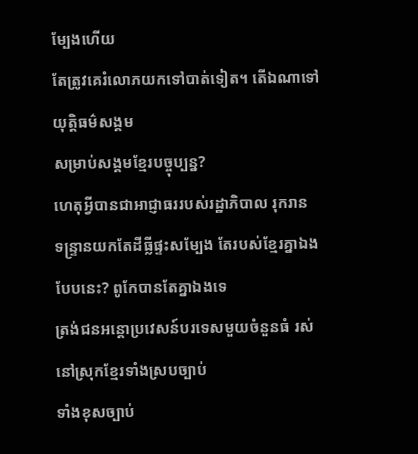ម្បែងហើយ
តែត្រូវគេរំលោភយកទៅបាត់ទៀត។ តើឯណាទៅយុត្តិធម៌សង្គម
សម្រាប់សង្គមខ្មែរបច្ចុប្បន្ន?
ហេតុអ្វីបានជាអាជ្ញាធររបស់រដ្ឋាភិបាល រុករាន
ទន្ទ្រានយកតែដីធ្លីផ្ទះសម្បែង តែរបស់ខែ្មរគ្នាឯងបែបនេះ? ពូកែបានតែគ្នាឯងទេ
ត្រង់ជនអន្តោប្រវេសន៍បរទេសមួយចំនួនធំ រស់នៅស្រុកខ្មែរទាំងស្របច្បាប់
ទាំងខុសច្បាប់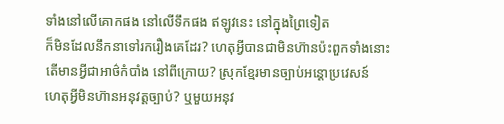ទាំងនៅលើគោកផង នៅលើទឹកផង ឥឡូវនេះ នៅក្នុងព្រៃទៀត
ក៏មិនដែលនឹកនាទៅរករឿងគេដែរ? ហេតុអ្វីបានជាមិនហ៊ានប៉ះពួកទាំងនោះ
តើមានអ្វីជាអាថ៌កំបាំង នៅពីក្រោយ? ស្រុកខ្មែរមានច្បាប់អន្តោប្រវេសន៍
ហេតុអ្វីមិនហ៊ានអនុវត្តច្បាប់? ឬមួយអនុវ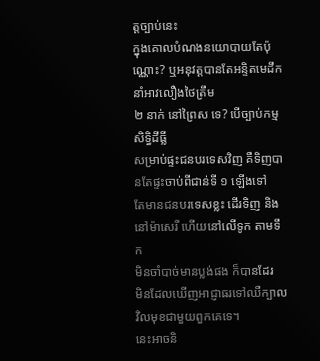ត្តច្បាប់នេះ
ក្នុងគោលបំណងនយោបាយតែប៉ុណ្ណោះ? ឬអនុវត្តបានតែអន្ទិតមេដឹកនាំអាវលឿងថៃត្រឹម
២ នាក់ នៅព្រៃស ទេ? បើច្បាប់កម្មសិទ្ធិដីធ្លី
សម្រាប់ផ្ទះជនបរទេសវិញ គឺទិញបានតែផ្ទះចាប់ពីជាន់ទី ១ ឡើងទៅ
តែមានជនបរទេសខ្លះ ដើរទិញ និងនៅម៉ាសេរី ហើយនៅលើទូក តាមទឹក
មិនចាំបាច់មានប្លង់ផង ក៏បានដែរ
មិនដែលឃើញអាជ្ញាធរទៅឈឺក្បាលវិលមុខជាមួយពួកគេទេ។
នេះអាចនិ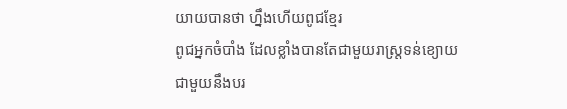យាយបានថា ហ្នឹងហើយពូជខ្មែរ
ពូជអ្នកចំបាំង ដែលខ្លាំងបានតែជាមួយរាស្រ្តទន់ខ្យោយ
ជាមួយនឹងបរ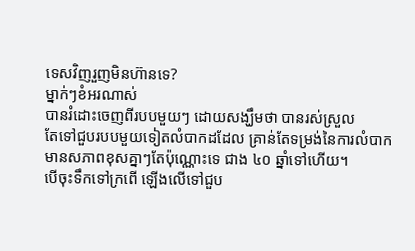ទេសវិញរួញមិនហ៊ានទេ?
ម្នាក់ៗខំអរណាស់
បានរំដោះចេញពីរបបមួយៗ ដោយសង្ឃឹមថា បានរស់ស្រួល
តែទៅជួបរបបមួយទៀតលំបាកដដែល គ្រាន់តែទម្រង់នៃការលំបាក
មានសភាពខុសគ្នាៗតែប៉ុណ្ណោះទេ ជាង ៤០ ឆ្នាំទៅហើយ។
បើចុះទឹកទៅក្រពើ ឡើងលើទៅជួប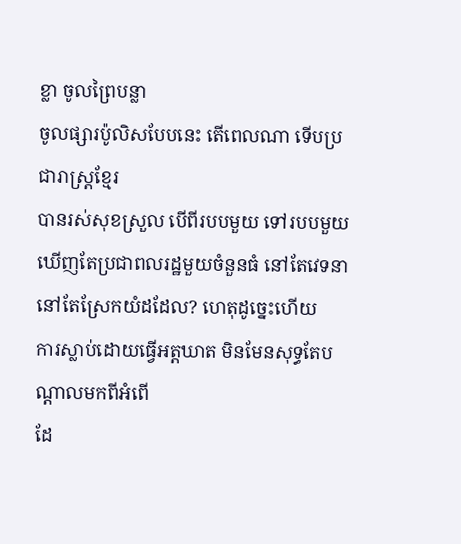ខ្លា ចូលព្រៃបន្លា
ចូលផ្សារប៉ូលិសបែបនេះ តើពេលណា ទើបប្រជារាស្រ្តខ្មែរ
បានរស់សុខស្រួល បើពីរបបមួយ ទៅរបបមួយ
ឃើញតែប្រជាពលរដ្ឋមួយចំនួនធំ នៅតែវេទនា នៅតែស្រែកយំដដែល? ហេតុដូច្នេះហើយ
ការស្លាប់ដោយធ្វើអត្តឃាត មិនមែនសុទ្ធតែបណ្តាលមកពីអំពើ
ដែ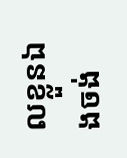លខ្លួនឯងចង់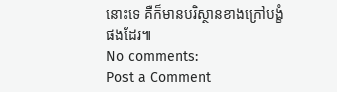នោះទេ គឺក៏មានបរិស្ថានខាងក្រៅបង្ខំផងដែរ៕
No comments:
Post a Comment